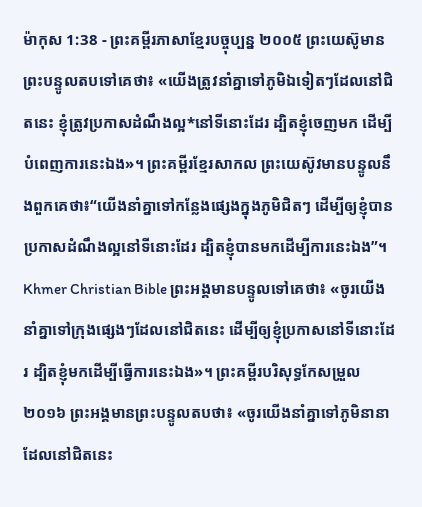ម៉ាកុស 1:38 - ព្រះគម្ពីរភាសាខ្មែរបច្ចុប្បន្ន ២០០៥ ព្រះយេស៊ូមានព្រះបន្ទូលតបទៅគេថា៖ «យើងត្រូវនាំគ្នាទៅភូមិឯទៀតៗដែលនៅជិតនេះ ខ្ញុំត្រូវប្រកាសដំណឹងល្អ*នៅទីនោះដែរ ដ្បិតខ្ញុំចេញមក ដើម្បីបំពេញការនេះឯង»។ ព្រះគម្ពីរខ្មែរសាកល ព្រះយេស៊ូវមានបន្ទូលនឹងពួកគេថា៖“យើងនាំគ្នាទៅកន្លែងផ្សេងក្នុងភូមិជិតៗ ដើម្បីឲ្យខ្ញុំបានប្រកាសដំណឹងល្អនៅទីនោះដែរ ដ្បិតខ្ញុំបានមកដើម្បីការនេះឯង”។ Khmer Christian Bible ព្រះអង្គមានបន្ទូលទៅគេថា៖ «ចូរយើងនាំគ្នាទៅក្រុងផ្សេងៗដែលនៅជិតនេះ ដើម្បីឲ្យខ្ញុំប្រកាសនៅទីនោះដែរ ដ្បិតខ្ញុំមកដើម្បីធ្វើការនេះឯង»។ ព្រះគម្ពីរបរិសុទ្ធកែសម្រួល ២០១៦ ព្រះអង្គមានព្រះបន្ទូលតបថា៖ «ចូរយើងនាំគ្នាទៅភូមិនានាដែលនៅជិតនេះ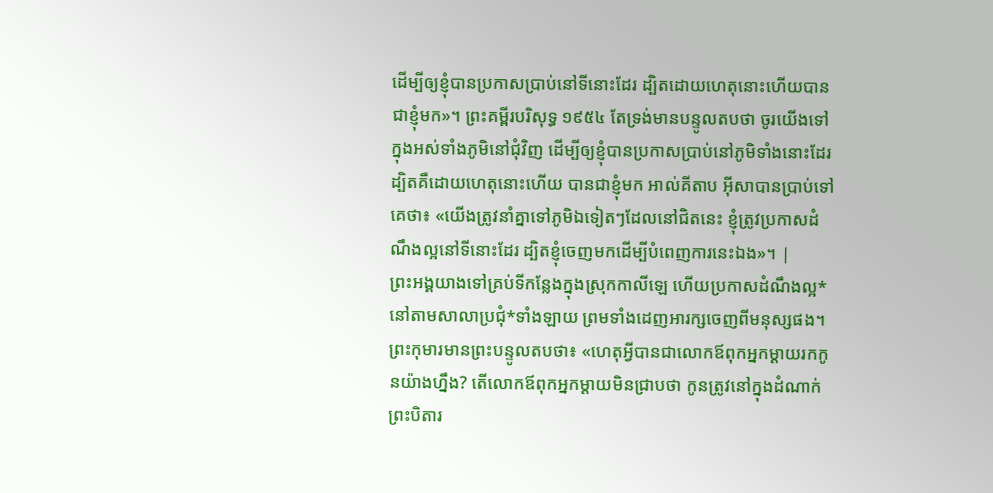ដើម្បីឲ្យខ្ញុំបានប្រកាសប្រាប់នៅទីនោះដែរ ដ្បិតដោយហេតុនោះហើយបានជាខ្ញុំមក»។ ព្រះគម្ពីរបរិសុទ្ធ ១៩៥៤ តែទ្រង់មានបន្ទូលតបថា ចូរយើងទៅក្នុងអស់ទាំងភូមិនៅជុំវិញ ដើម្បីឲ្យខ្ញុំបានប្រកាសប្រាប់នៅភូមិទាំងនោះដែរ ដ្បិតគឺដោយហេតុនោះហើយ បានជាខ្ញុំមក អាល់គីតាប អ៊ីសាបានប្រាប់ទៅគេថា៖ «យើងត្រូវនាំគ្នាទៅភូមិឯទៀតៗដែលនៅជិតនេះ ខ្ញុំត្រូវប្រកាសដំណឹងល្អនៅទីនោះដែរ ដ្បិតខ្ញុំចេញមកដើម្បីបំពេញការនេះឯង»។ |
ព្រះអង្គយាងទៅគ្រប់ទីកន្លែងក្នុងស្រុកកាលីឡេ ហើយប្រកាសដំណឹងល្អ*នៅតាមសាលាប្រជុំ*ទាំងឡាយ ព្រមទាំងដេញអារក្សចេញពីមនុស្សផង។
ព្រះកុមារមានព្រះបន្ទូលតបថា៖ «ហេតុអ្វីបានជាលោកឪពុកអ្នកម្ដាយរកកូនយ៉ាងហ្នឹង? តើលោកឪពុកអ្នកម្ដាយមិនជ្រាបថា កូនត្រូវនៅក្នុងដំណាក់ព្រះបិតារ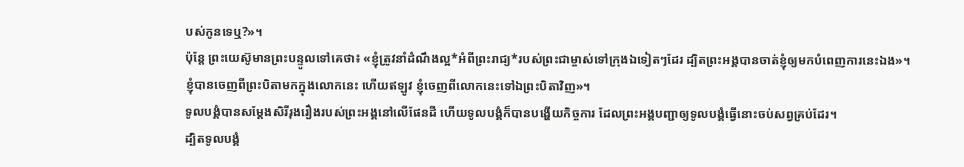បស់កូនទេឬ?»។
ប៉ុន្តែ ព្រះយេស៊ូមានព្រះបន្ទូលទៅគេថា៖ «ខ្ញុំត្រូវនាំដំណឹងល្អ*អំពីព្រះរាជ្យ*របស់ព្រះជាម្ចាស់ទៅក្រុងឯទៀតៗដែរ ដ្បិតព្រះអង្គបានចាត់ខ្ញុំឲ្យមកបំពេញការនេះឯង»។
ខ្ញុំបានចេញពីព្រះបិតាមកក្នុងលោកនេះ ហើយឥឡូវ ខ្ញុំចេញពីលោកនេះទៅឯព្រះបិតាវិញ»។
ទូលបង្គំបានសម្តែងសិរីរុងរឿងរបស់ព្រះអង្គនៅលើផែនដី ហើយទូលបង្គំក៏បានបង្ហើយកិច្ចការ ដែលព្រះអង្គបញ្ជាឲ្យទូលបង្គំធ្វើនោះចប់សព្វគ្រប់ដែរ។
ដ្បិតទូលបង្គំ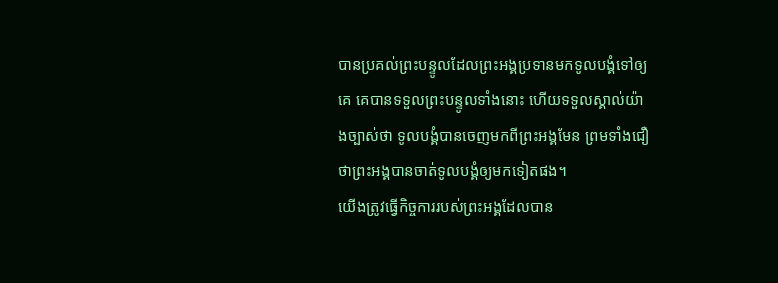បានប្រគល់ព្រះបន្ទូលដែលព្រះអង្គប្រទានមកទូលបង្គំទៅឲ្យគេ គេបានទទួលព្រះបន្ទូលទាំងនោះ ហើយទទួលស្គាល់យ៉ាងច្បាស់ថា ទូលបង្គំបានចេញមកពីព្រះអង្គមែន ព្រមទាំងជឿថាព្រះអង្គបានចាត់ទូលបង្គំឲ្យមកទៀតផង។
យើងត្រូវធ្វើកិច្ចការរបស់ព្រះអង្គដែលបាន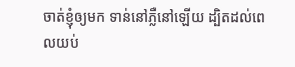ចាត់ខ្ញុំឲ្យមក ទាន់នៅភ្លឺនៅឡើយ ដ្បិតដល់ពេលយប់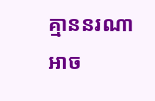គ្មាននរណាអាច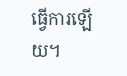ធ្វើការឡើយ។